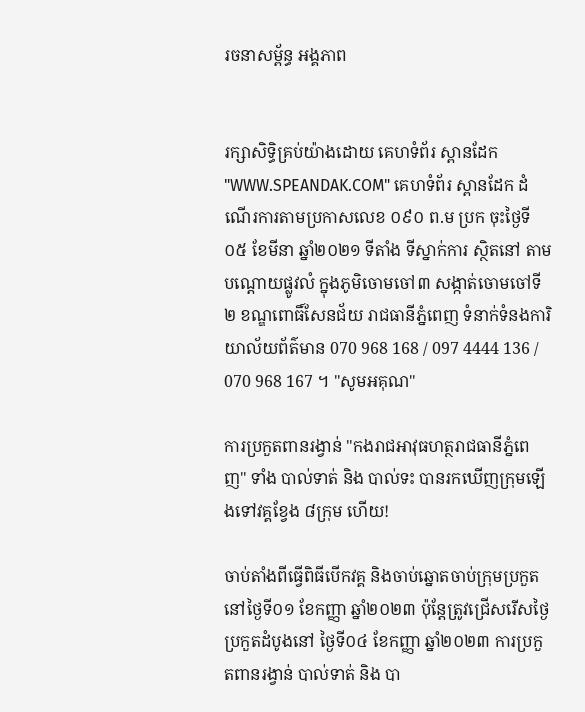រចនាសម្ព័ន្ធ អង្គភាព


រក្សាសិទ្ធិគ្រប់យ៉ាងដោយ គេហទំព័រ ស្ពានដែក "WWW.SPEANDAK.COM" គេហទំព័រ ស្ពានដែក ដំណើរការតាមប្រកាសលេខ ០៩០ ព.ម ប្រក ចុះថ្ងៃទី០៥ ខែមីនា ឆ្នាំ២០២១ ទីតាំង ទីស្នាក់ការ ស្ថិតនៅ តាមបណ្តោយផ្លូវលំ ក្នុងភូមិចោមចៅ៣ សង្កាត់ចោមចៅទី២ ខណ្ឌពោធិ៍សែនជ័យ រាជធានីភ្នំពេញ ទំនាក់ទំនងការិយាល័យព័ត៌មាន 070 968 168 / 097 4444 136 / 070 968 167 ។ "សូមអគុណ"

ការប្រកួតពានរង្វាន់ "កងរាជអាវុធហត្ថរាជធានីភ្នំពេញ" ទាំង បាល់ទាត់ និង បាល់ទះ បានរកឃើញក្រុមឡើងទៅវគ្គខ្វែង ៨ក្រុម ហើយ!

ចាប់តាំងពីធ្វើពិធីបើកវគ្គ និងចាប់ឆ្នោតចាប់ក្រុមប្រកួត នៅថ្ងៃទី០១ ខែកញ្ញា ឆ្នាំ២០២៣ ប៉ុន្តែត្រូវជ្រើសរើសថ្ងៃប្រកួតដំបូងនៅ ថ្ងៃទី០៤ ខែកញ្ញា ឆ្នាំ២០២៣ ការប្រកួតពានរង្វាន់ បាល់ទាត់ និង បា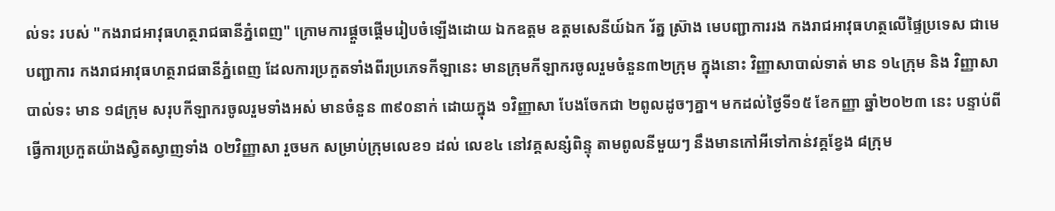ល់ទះ របស់ "កងរាជអាវុធហត្ថរាជធានីភ្នំពេញ" ក្រោមការផ្តួចផ្តើមរៀបចំឡើងដោយ ឯកឧត្តម ឧត្តមសេនីយ៍ឯក រ័ត្ន ស្រ៊ាង មេបញ្ជាការរង កងរាជអាវុធហត្ថលើផ្ទៃប្រទេស ជាមេបញ្ជាការ កងរាជអាវុធហត្ថរាជធានីភ្នំពេញ ដែលការប្រកួតទាំងពីរប្រភេទកីឡានេះ មានក្រុមកីឡាករចូលរួមចំនួន៣២ក្រុម ក្នុងនោះ វិញ្ញាសាបាល់ទាត់ មាន ១៤ក្រុម និង វិញ្ញាសាបាល់ទះ មាន ១៨ក្រុម សរុបកីឡាករចូលរួមទាំងអស់ មានចំនួន ៣៩០នាក់ ដោយក្នុង ១វិញ្ញាសា បែងចែកជា ២ពូលដូចៗគ្នា។ មកដល់ថៃ្ងទី១៥ ខែកញ្ញា ឆ្នាំ២០២៣ នេះ បន្ទាប់ពីធ្វើការប្រកួតយ៉ាងស្វិតស្វាញទាំង ០២វិញ្ញាសា រួចមក សម្រាប់ក្រុមលេខ១ ដល់ លេខ៤ នៅវគ្គសន្សំពិន្ទុ តាមពូលនីមួយៗ នឹងមានកៅអីទៅកាន់វគ្គខ្វែង ៨ក្រុម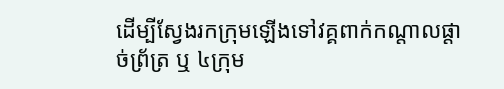ដើម្បីស្វែងរកក្រុមឡើងទៅវគ្គពាក់កណ្តាលផ្តាច់ព្រ័ត្រ ឬ ៤ក្រុម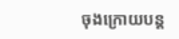ចុងក្រោយបន្ត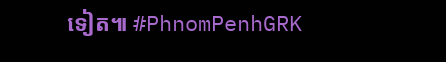ទៀត៕ #PhnomPenhGRK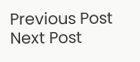Previous Post Next Post